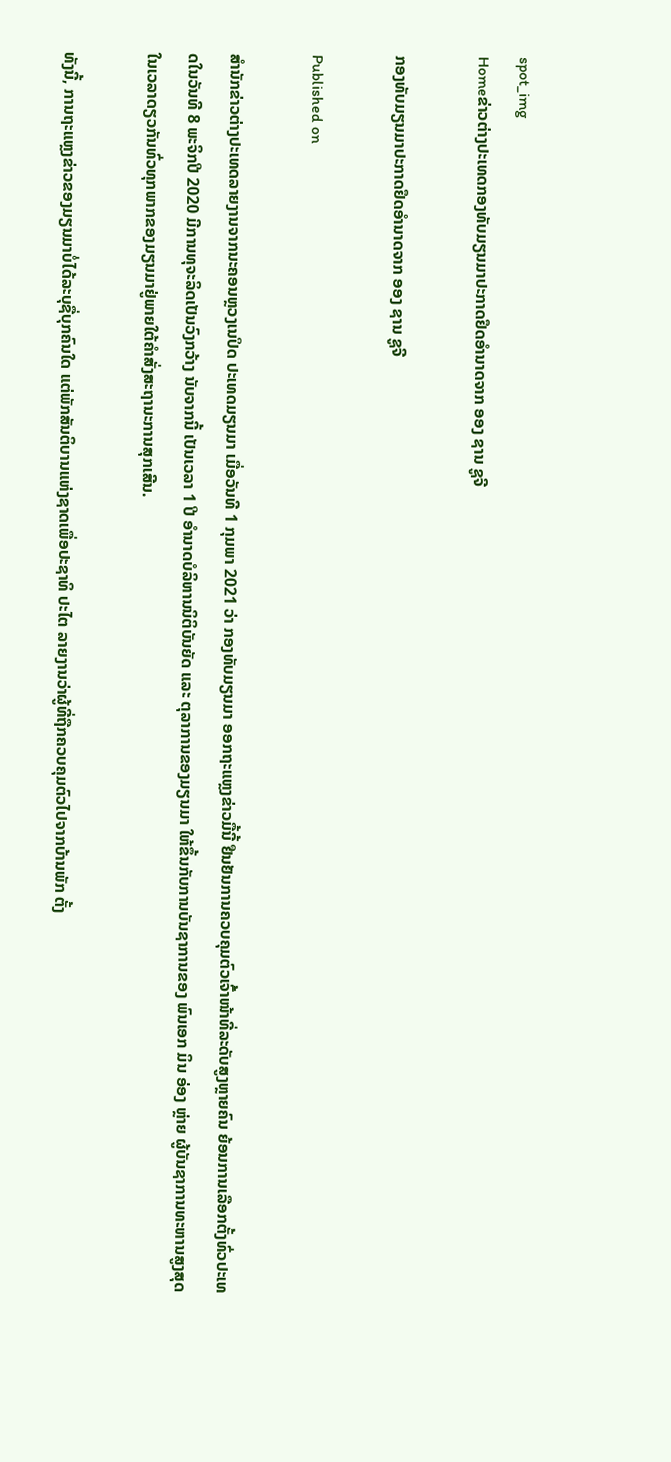spot_img
Homeຂ່າວຕ່າງປະເທດກອງທັບມຽນມາປະກາດຢຶດອຳນາດຈາກ ອອງ ຊານ ຊູຈີ

ກອງທັບມຽນມາປະກາດຢຶດອຳນາດຈາກ ອອງ ຊານ ຊູຈີ

Published on

ສຳນັກຂ່າວຕ່າງປະເທດລາຍງານຈາກນະຄອນຫຼວງເນປິດ ປະເທດມຽນມາ ເມື່ອວັນທີ 1 ກຸມພາ 2021 ວ່າ ກອງທັບມຽນມາ ອອກຖະແຫຼງຂ່າວມື້ນີ້ ຢືນຢັນການຄວບຄຸມຕົວເຈົ້າໜ້າທີ່ລະດັບສູງຫຼາຍຄົນ ຍ້ອນການເລືອກຕັ້ງທົ່ວປະເທດໃນວັນທີ 8 ພະຈິກປີ 2020 ມີການທຸຈະລິດເປັນວົງກວ້າງ ນັບຈາກນີ້ ເປັນເວລາ 1 ປີ ອຳນາດບໍລິຫານນິຕິບັນຍັດ ແລະ ຕຸລາການຂອງມຽນມາ ໃຫ້ຂຶ້ນກັບການບັນຊາການຂອງ ພົນເອກ ມິນ ອ່ອງ ຫຼ່າຍ ຜູ້ບັນຊາການທະຫານສູງສຸດ ໃນເວລາດຽວກັນທົ່ວທຸກພາກຂອງມຽນມາຢູ່ພາຍໃຕ້ຄຳສັ່ງສະຖານະການສຸກເສີນ.

ທັງນີ້, ການຖະແຫຼງຂ່າວຂອງມຽນມາບໍ່ໄດ້ລະບຸຊື່ບຸກຄົນໃດ ແຕ່ພັກສັນຕິບານແຫ່ງຊາດເພື່ອປະຊາທິ ປະໄຕ ລາຍງານວ່າຜູ້ທີ່ຖືກຄວບຄຸມຕົວໄປຈາກບ້ານພັກ ຕັ້ງ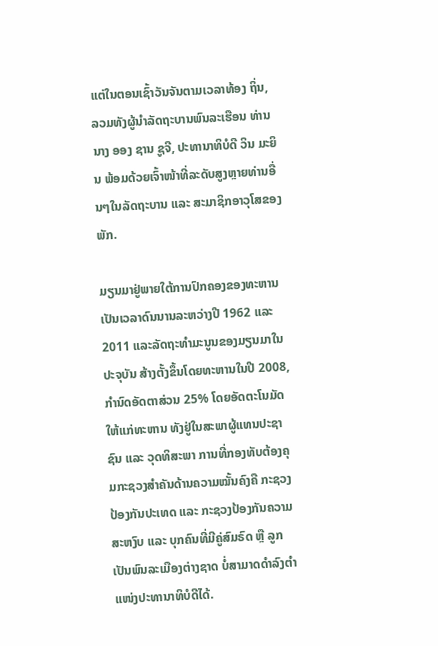ແຕ່ໃນຕອນເຊົ້າວັນຈັນຕາມເວລາທ້ອງ ຖິ່ນ, ລວມທັງຜູ້ນຳລັດຖະບານພົນລະເຮືອນ ທ່ານ ນາງ ອອງ ຊານ ຊູຈີ, ປະທານາທິບໍດີ ວິນ ມະຍິນ ພ້ອມດ້ວຍເຈົ້າໜ້າທີ່ລະດັບສູງຫຼາຍທ່ານອື່ນໆໃນລັດຖະບານ ແລະ ສະມາຊິກອາວຸໂສຂອງພັກ.

ມຽນມາຢູ່ພາຍໃຕ້ການປົກຄອງຂອງທະຫານເປັນເວລາດົນນານລະຫວ່າງປີ 1962 ແລະ 2011 ແລະລັດຖະທຳມະນູນຂອງມຽນມາໃນປະຈຸບັນ ສ້າງຕັ້ງຂຶ້ນໂດຍທະຫານໃນປີ 2008, ກຳນົດອັດຕາສ່ວນ 25% ໂດຍອັດຕະໂນມັດ ໃຫ້ແກ່ທະຫານ ທັງຢູ່ໃນສະພາຜູ້ແທນປະຊາຊົນ ແລະ ວຸດທິສະພາ ການທີ່ກອງທັບຕ້ອງຄຸມກະຊວງສຳຄັນດ້ານຄວາມໝັ້ນຄົງຄື ກະຊວງປ້ອງກັນປະເທດ ແລະ ກະຊວງປ້ອງກັນຄວາມສະຫງົບ ແລະ ບຸກຄົນທີ່ມີຄູ່ສົມຣົດ ຫຼື ລູກເປັນພົນລະເມືອງຕ່າງຊາດ ບໍ່ສາມາດດຳລົງຕຳແໜ່ງປະທານາທິບໍດີໄດ້.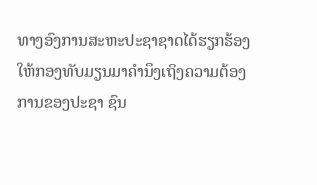ທາງອົງການສະຫະປະຊາຊາດໄດ້ຮຽກຮ້ອງໃຫ້ກອງທັບມຽນມາຄຳນຶງເຖິງຄວາມຕ້ອງການຂອງປະຊາ ຊົນ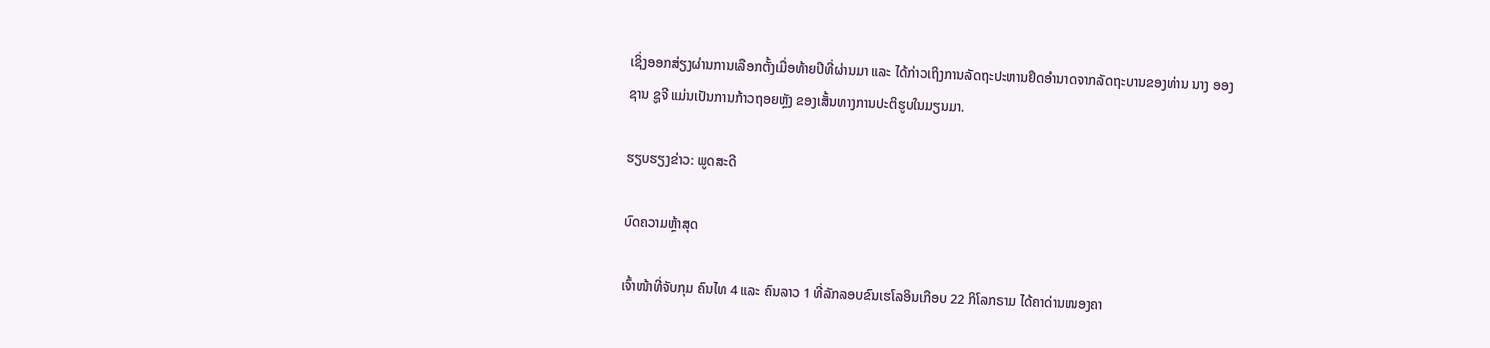ເຊິ່ງອອກສ່ຽງຜ່ານການເລືອກຕັ້ງເມື່ອທ້າຍປີທີ່ຜ່ານມາ ແລະ ໄດ້ກ່າວເຖິງການລັດຖະປະຫານຢຶດອຳນາດຈາກລັດຖະບານຂອງທ່ານ ນາງ ອອງ ຊານ ຊູຈີ ແມ່ນເປັນການກ້າວຖອຍຫຼັງ ຂອງເສັ້ນທາງການປະຕິຮູບໃນມຽນມາ.

ຮຽບຮຽງຂ່າວ: ພູດສະດີ

ບົດຄວາມຫຼ້າສຸດ

ເຈົ້າໜ້າທີ່ຈັບກຸມ ຄົນໄທ 4 ແລະ ຄົນລາວ 1 ທີ່ລັກລອບຂົນເຮໂລອິນເກືອບ 22 ກິໂລກຣາມ ໄດ້ຄາດ່ານໜອງຄາ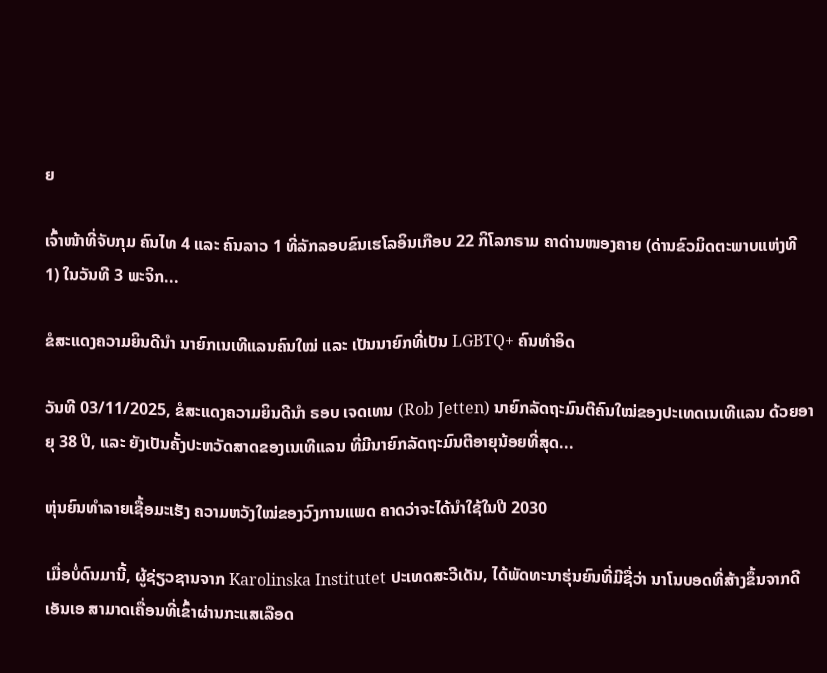ຍ

ເຈົ້າໜ້າທີ່ຈັບກຸມ ຄົນໄທ 4 ແລະ ຄົນລາວ 1 ທີ່ລັກລອບຂົນເຮໂລອິນເກືອບ 22 ກິໂລກຣາມ ຄາດ່ານໜອງຄາຍ (ດ່ານຂົວມິດຕະພາບແຫ່ງທີ 1) ໃນວັນທີ 3 ພະຈິກ...

ຂໍສະແດງຄວາມຍິນດີນຳ ນາຍົກເນເທີແລນຄົນໃໝ່ ແລະ ເປັນນາຍົກທີ່ເປັນ LGBTQ+ ຄົນທຳອິດ

ວັນທີ 03/11/2025, ຂໍສະແດງຄວາມຍິນດີນຳ ຣອບ ເຈດເທນ (Rob Jetten) ນາຍົກລັດຖະມົນຕີຄົນໃໝ່ຂອງປະເທດເນເທີແລນ ດ້ວຍອາຍຸ 38 ປີ, ແລະ ຍັງເປັນຄັ້ງປະຫວັດສາດຂອງເນເທີແລນ ທີ່ມີນາຍົກລັດຖະມົນຕີອາຍຸນ້ອຍທີ່ສຸດ...

ຫຸ່ນຍົນທຳລາຍເຊື້ອມະເຮັງ ຄວາມຫວັງໃໝ່ຂອງວົງການແພດ ຄາດວ່າຈະໄດ້ນໍາໃຊ້ໃນປີ 2030

ເມື່ອບໍ່ດົນມານີ້, ຜູ້ຊ່ຽວຊານຈາກ Karolinska Institutet ປະເທດສະວີເດັນ, ໄດ້ພັດທະນາຮຸ່ນຍົນທີ່ມີຊື່ວ່າ ນາໂນບອດທີ່ສ້າງຂຶ້ນຈາກດີເອັນເອ ສາມາດເຄື່ອນທີ່ເຂົ້າຜ່ານກະແສເລືອດ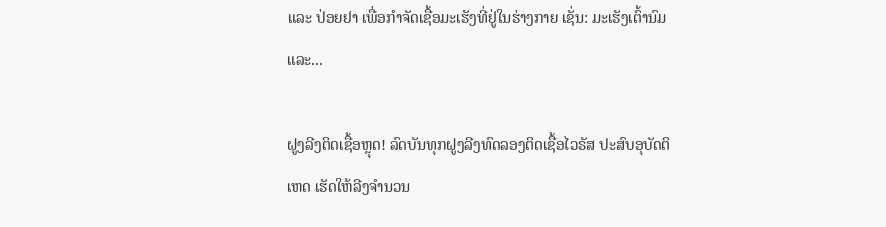ແລະ ປ່ອຍຢາ ເພື່ອກຳຈັດເຊື້ອມະເຮັງທີ່ຢູ່ໃນຮ່າງກາຍ ເຊັ່ນ: ມະເຮັງເຕົ້ານົມ ແລະ...

ຝູງລີງຕິດເຊື້ອຫຼຸດ! ລົດບັນທຸກຝູງລີງທົດລອງຕິດເຊື້ອໄວຣັສ ປະສົບອຸບັດຕິເຫດ ເຮັດໃຫ້ລີງຈຳນວນ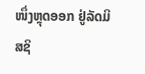ໜຶ່ງຫຼຸດອອກ ຢູ່ລັດມິສຊິ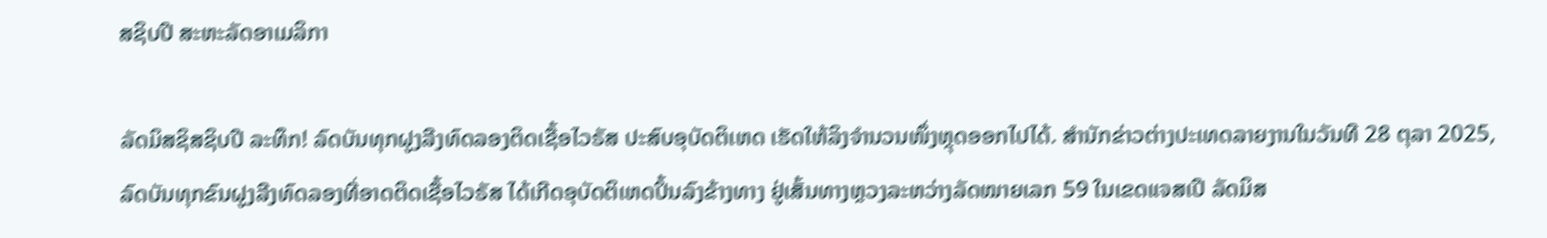ສຊິບປີ ສະຫະລັດອາເມລິກາ

ລັດມິສຊິສຊິບປີ ລະທຶກ! ລົດບັນທຸກຝູງລີງທົດລອງຕິດເຊື້ອໄວຣັສ ປະສົບອຸບັດຕິເຫດ ເຮັດໃຫ້ລິງຈຳນວນໜຶ່ງຫຼຸດອອກໄປໄດ້. ສຳນັກຂ່າວຕ່າງປະເທດລາຍງານໃນວັນທີ 28 ຕຸລາ 2025, ລົດບັນທຸກຂົນຝູງລີງທົດລອງທີ່ອາດຕິດເຊື້ອໄວຣັສ ໄດ້ເກີດອຸບັດຕິເຫດປິ້ນລົງຂ້າງທາງ ຢູ່ເສັ້ນທາງຫຼວງລະຫວ່າງລັດໝາຍເລກ 59 ໃນເຂດແຈສເປີ ລັດມິສ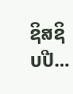ຊິສຊິບປີ...